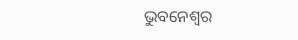ଭୁବନେଶ୍ୱର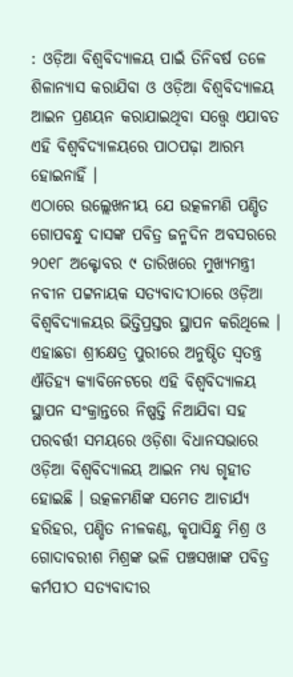: ଓଡ଼ିଆ ବିଶ୍ୱବିଦ୍ୟାଳୟ ପାଇଁ ତିନିବର୍ଷ ତଳେ ଶିଳାନ୍ୟାସ କରାଯିବା ଓ ଓଡ଼ିଆ ବିଶ୍ୱବିଦ୍ୟାଳୟ ଆଇନ ପ୍ରଣୟନ କରାଯାଇଥିବା ସତ୍ତ୍ୱେ ଏଯାବତ ଏହି ବିଶ୍ୱବିଦ୍ୟାଳୟରେ ପାଠପଢ଼ା ଆରମ୍ଭ ହୋଇନାହିଁ ।
ଏଠାରେ ଉଲ୍ଲେଖନୀୟ ଯେ ଉତ୍କଳମଣି ପଣ୍ଡିତ ଗୋପବନ୍ଧୁ ଦାସଙ୍କ ପବିତ୍ର ଜନ୍ମଦିନ ଅବସରରେ ୨୦୧୮ ଅକ୍ଟୋବର ୯ ତାରିଖରେ ମୁଖ୍ୟମନ୍ତ୍ରୀ ନବୀନ ପଟ୍ଟନାୟକ ସତ୍ୟବାଦୀଠାରେ ଓଡ଼ିଆ ବିଶ୍ୱବିଦ୍ୟାଳୟର ଭିତ୍ତିପ୍ରସ୍ତର ସ୍ଥାପନ କରିଥିଲେ । ଏହାଛଡା ଶ୍ରୀକ୍ଷେତ୍ର ପୁରୀରେ ଅନୁଷ୍ଠିତ ସ୍ୱତନ୍ତ୍ର ଐତିହ୍ୟ କ୍ୟାବିନେଟରେ ଏହି ବିଶ୍ୱବିଦ୍ୟାଳୟ ସ୍ଥାପନ ସଂକ୍ରାନ୍ତରେ ନିଷ୍ପତ୍ତି ନିଆଯିବା ସହ ପରବର୍ତ୍ତୀ ସମୟରେ ଓଡ଼ିଶା ବିଧାନସଭାରେ ଓଡ଼ିଆ ବିଶ୍ୱବିଦ୍ୟାଳୟ ଆଇନ ମଧ୍ୟ ଗୃହୀତ ହୋଇଛି । ଉତ୍କଳମଣିଙ୍କ ସମେତ ଆଚାର୍ଯ୍ୟ ହରିହର, ପଣ୍ଡିତ ନୀଳକଣ୍ଠ, କୃପାସିନ୍ଧୁ ମିଶ୍ର ଓ ଗୋଦାବରୀଶ ମିଶ୍ରଙ୍କ ଭଳି ପଞ୍ଚସଖାଙ୍କ ପବିତ୍ର କର୍ମପୀଠ ସତ୍ୟବାଦୀର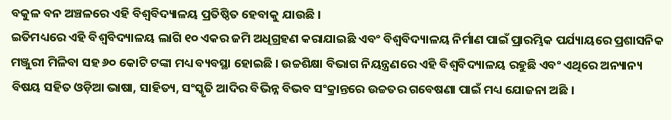ବକୁଳ ବନ ଅଞ୍ଚଳରେ ଏହି ବିଶ୍ୱବିଦ୍ୟାଳୟ ପ୍ରତିଷ୍ଠିତ ହେବାକୁ ଯାଉଛି ।
ଇତିମଧ୍ୟରେ ଏହି ବିଶ୍ୱବିଦ୍ୟାଳୟ ଲାଗି ୧୦ ଏକର ଜମି ଅଧିଗ୍ରହଣ କରାଯାଇଛି ଏବଂ ବିଶ୍ୱବିଦ୍ୟାଳୟ ନିର୍ମାଣ ପାଇଁ ପ୍ରାରମ୍ଭିକ ପର୍ଯ୍ୟାୟରେ ପ୍ରଶାସନିକ ମଞ୍ଜୁରୀ ମିଳିବା ସହ ୬୦ କୋଟି ଟଙ୍କା ମଧ୍ୟ ବ୍ୟବସ୍ଥା ହୋଇଛି । ଉଚ୍ଚଶିକ୍ଷା ବିଭାଗ ନିୟନ୍ତ୍ରଣରେ ଏହି ବିଶ୍ୱବିଦ୍ୟାଳୟ ରହୁଛି ଏବଂ ଏଥିରେ ଅନ୍ୟାନ୍ୟ ବିଷୟ ସହିତ ଓଡ଼ିଆ ଭାଷା, ସାହିତ୍ୟ, ସଂସ୍କୃତି ଆଦିର ବିଭିନ୍ନ ବିଭବ ସଂକ୍ରାନ୍ତରେ ଉଚ୍ଚତର ଗବେଷଣା ପାଇଁ ମଧ୍ୟ ଯୋଜନା ଅଛି ।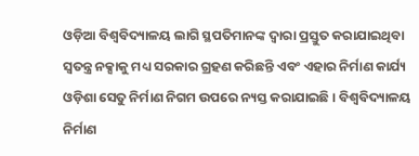ଓଡ଼ିଆ ବିଶ୍ୱବିଦ୍ୟାଳୟ ଲାଗି ସ୍ଥପତିମାନଙ୍କ ଦ୍ୱାରା ପ୍ରସ୍ତୁତ କରାଯାଇଥିବା ସ୍ୱତନ୍ତ୍ର ନକ୍ସାକୁ ମଧ୍ୟ ସରକାର ଗ୍ରହଣ କରିଛନ୍ତି ଏବଂ ଏହାର ନିର୍ମାଣ କାର୍ଯ୍ୟ ଓଡ଼ିଶା ସେତୁ ନିର୍ମାଣ ନିଗମ ଉପରେ ନ୍ୟସ୍ତ କରାଯାଇଛି । ବିଶ୍ୱବିଦ୍ୟାଳୟ ନିର୍ମାଣ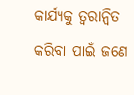କାର୍ଯ୍ୟକୁ ତ୍ୱରାନ୍ୱିତ କରିବା ପାଇଁ ଜଣେ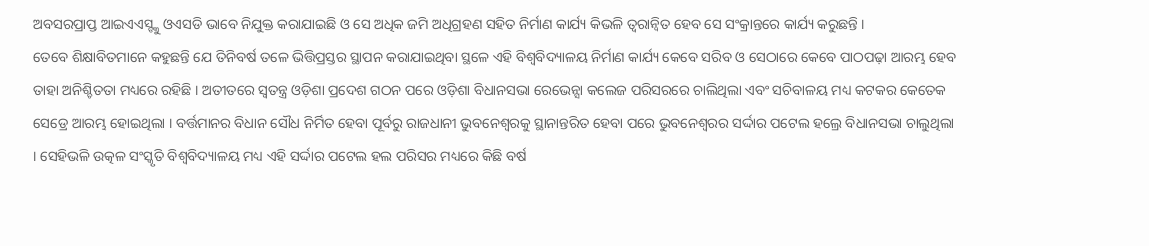ଅବସରପ୍ରାପ୍ତ ଆଇଏଏସ୍ଙ୍କୁ ଓଏସଡି ଭାବେ ନିଯୁକ୍ତ କରାଯାଇଛି ଓ ସେ ଅଧିକ ଜମି ଅଧିଗ୍ରହଣ ସହିତ ନିର୍ମାଣ କାର୍ଯ୍ୟ କିଭଳି ତ୍ୱରାନ୍ୱିତ ହେବ ସେ ସଂକ୍ରାନ୍ତରେ କାର୍ଯ୍ୟ କରୁଛନ୍ତି ।
ତେବେ ଶିକ୍ଷାବିତମାନେ କହୁଛନ୍ତି ଯେ ତିନିବର୍ଷ ତଳେ ଭିତ୍ତିପ୍ରସ୍ତର ସ୍ଥାପନ କରାଯାଇଥିବା ସ୍ଥଳେ ଏହି ବିଶ୍ୱବିଦ୍ୟାଳୟ ନିର୍ମାଣ କାର୍ଯ୍ୟ କେବେ ସରିବ ଓ ସେଠାରେ କେବେ ପାଠପଢ଼ା ଆରମ୍ଭ ହେବ ତାହା ଅନିଶ୍ଚିତତା ମଧ୍ୟରେ ରହିଛି । ଅତୀତରେ ସ୍ୱତନ୍ତ୍ର ଓଡ଼ିଶା ପ୍ରଦେଶ ଗଠନ ପରେ ଓଡ଼ିଶା ବିଧାନସଭା ରେଭେନ୍ସା କଲେଜ ପରିସରରେ ଚାଲିଥିଲା ଏବଂ ସଚିବାଳୟ ମଧ୍ୟ କଟକର କେତେକ ସେଡ୍ରେ ଆରମ୍ଭ ହୋଇଥିଲା । ବର୍ତ୍ତମାନର ବିଧାନ ସୌଧ ନିର୍ମିତ ହେବା ପୂର୍ବରୁ ରାଜଧାନୀ ଭୁବନେଶ୍ୱରକୁ ସ୍ଥାନାନ୍ତରିତ ହେବା ପରେ ଭୁବନେଶ୍ୱରର ସର୍ଦ୍ଦାର ପଟେଲ ହଲ୍ରେ ବିଧାନସଭା ଚାଲୁଥିଲା । ସେହିଭଳି ଉତ୍କଳ ସଂସ୍କୃତି ବିଶ୍ୱବିଦ୍ୟାଳୟ ମଧ୍ୟ ଏହି ସର୍ଦ୍ଦାର ପଟେଲ ହଲ ପରିସର ମଧ୍ୟରେ କିଛି ବର୍ଷ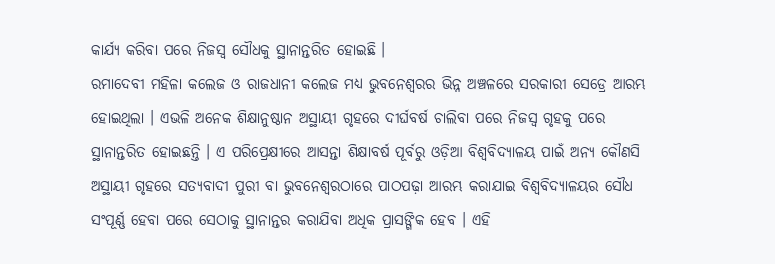କାର୍ଯ୍ୟ କରିବା ପରେ ନିଜସ୍ୱ ସୌଧକୁ ସ୍ଥାନାନ୍ତରିତ ହୋଇଛି ।
ରମାଦେବୀ ମହିଳା କଲେଜ ଓ ରାଜଧାନୀ କଲେଜ ମଧ୍ୟ ଭୁବନେଶ୍ୱରର ଭିନ୍ନ ଅଞ୍ଚଳରେ ସରକାରୀ ସେଡ୍ରେ ଆରମ୍ଭ ହୋଇଥିଲା । ଏଭଳି ଅନେକ ଶିକ୍ଷାନୁଷ୍ଠାନ ଅସ୍ଥାୟୀ ଗୃହରେ ଦୀର୍ଘବର୍ଷ ଚାଲିବା ପରେ ନିଜସ୍ୱ ଗୃହକୁ ପରେ ସ୍ଥାନାନ୍ତରିତ ହୋଇଛନ୍ତି । ଏ ପରିପ୍ରେକ୍ଷୀରେ ଆସନ୍ତା ଶିକ୍ଷାବର୍ଷ ପୂର୍ବରୁ ଓଡ଼ିଆ ବିଶ୍ୱବିଦ୍ୟାଳୟ ପାଇଁ ଅନ୍ୟ କୌଣସି ଅସ୍ଥାୟୀ ଗୃହରେ ସତ୍ୟବାଦୀ ପୁରୀ ବା ଭୁବନେଶ୍ୱରଠାରେ ପାଠପଢ଼ା ଆରମ୍ଭ କରାଯାଇ ବିଶ୍ୱବିଦ୍ୟାଳୟର ସୌଧ ସଂପୂର୍ଣ୍ଣ ହେବା ପରେ ସେଠାକୁ ସ୍ଥାନାନ୍ତର କରାଯିବା ଅଧିକ ପ୍ରାସଙ୍ଗିକ ହେବ । ଏହି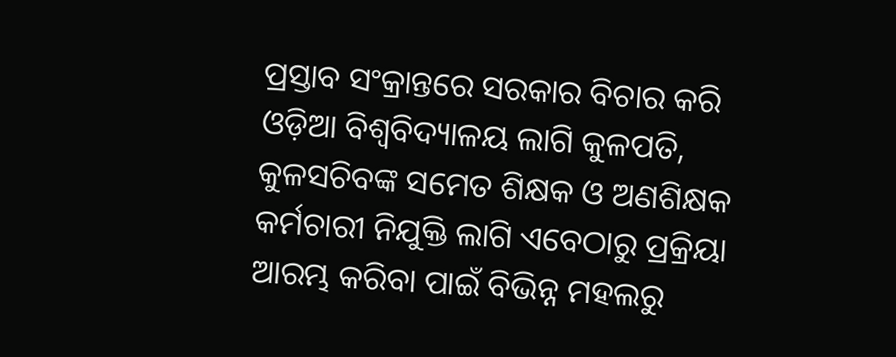ପ୍ରସ୍ତାବ ସଂକ୍ରାନ୍ତରେ ସରକାର ବିଚାର କରି ଓଡ଼ିଆ ବିଶ୍ୱବିଦ୍ୟାଳୟ ଲାଗି କୁଳପତି, କୁଳସଚିବଙ୍କ ସମେତ ଶିକ୍ଷକ ଓ ଅଣଶିକ୍ଷକ କର୍ମଚାରୀ ନିଯୁକ୍ତି ଲାଗି ଏବେଠାରୁ ପ୍ରକ୍ରିୟା ଆରମ୍ଭ କରିବା ପାଇଁ ବିଭିନ୍ନ ମହଲରୁ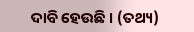ଦାବି ହେଉଛି । (ତଥ୍ୟ)